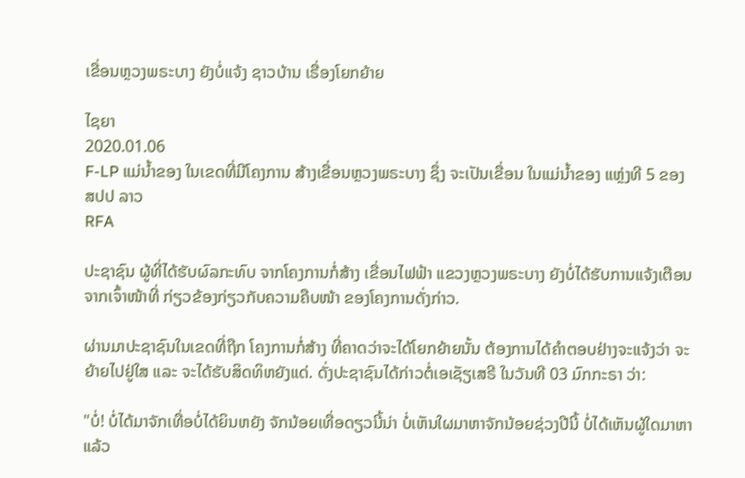ເຂື່ອນຫຼວງພຣະບາງ ຍັງບໍ່ແຈ້ງ ຊາວບ້ານ ເຣື່ອງໂຍກຍ້າຍ

ໄຊຍາ
2020.01.06
F-LP ແມ່ນໍ້າຂອງ ໃນເຂດທີ່ມີໂຄງການ ສ້າງເຂື່ອນຫຼວງພຣະບາງ ຊຶ່ງ ຈະເປັນເຂື່ອນ ໃນແມ່ນໍ້າຂອງ ແຫຼ່ງທີ 5 ຂອງ ສປປ ລາວ
RFA

ປະຊາຊົນ ຜູ້ທີ່ໄດ້ຮັບຜົລກະທົບ ຈາກໂຄງການກໍ່ສ້າງ ເຂື່ອນໄຟຟ້າ ແຂວງຫຼວງພຣະບາງ ຍັງບໍ່ໄດ້ຮັບການແຈ້ງເຕືອນ ຈາກເຈົ້າໜ້າທີ່ ກ່ຽວຂ້ອງກ່ຽວກັບຄວາມຄືບໜ້າ ຂອງໂຄງການດັ່ງກ່າວ.

ຜ່ານມາປະຊາຊົນໃນເຂດທີ່ຖືກ ໂຄງການກໍ່ສ້າງ ທີ່ຄາດວ່າຈະໄດ້ໂຍກຍ້າຍນັ້ນ ຕ້ອງການໄດ້ຄໍາຕອບຢ່າງຈະແຈ້ງວ່າ ຈະຍ້າຍໄປຢູ່ໃສ ແລະ ຈະໄດ້ຮັບສິດທິຫຍັງແດ່. ດັ່ງປະຊາຊົນໄດ້ກ່າວຕໍ່ເອເຊັຽເສຣີ ໃນວັນທີ 03 ມົກກະຣາ ວ່າ:

"ບໍ່! ບໍ່ໄດ້ມາຈັກເທື່ອບໍ່ໄດ້ຍິນຫຍັງ ຈັກນ້ອຍເທື່ອດຽວນີ້ນ່າ ບໍ່ເຫັນໃຜມາຫາຈັກນ້ອຍຊ່ວງປີນີ້ ບໍ່ໄດ້ເຫັນຜູ້ໃດມາຫາແລ້ວ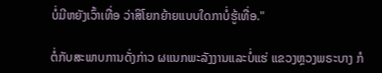ບໍ່ມີຫຍັງເວົ້າເທື່ອ ວ່າສິໂຍກຍ້າຍແບບໃດກາບໍ່ຮູ້ເທື່ອ."

ຕໍ່ກັບສະພາບການດັ່ງກ່າວ ຜແນກພະລັງງານແລະບໍ່ແຮ່ ແຂວງຫຼວງພຣະບາງ ກໍ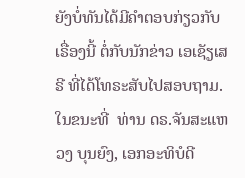ຍັງບໍ່ທັນໄດ້ມີຄຳຕອບກ່ຽວກັບເຣື່ອງນີ້ ຕໍ່ກັບນັກຂ່າວ ເອເຊັຽເສຣີ ທີ່ໄດ້ໂທຣະສັບໄປສອບຖາມ. ໃນຂນະທີ່  ທ່ານ ດຣ.ຈັນສະແຫວງ ບຸນຍົງ, ເອກອະທິບໍດີ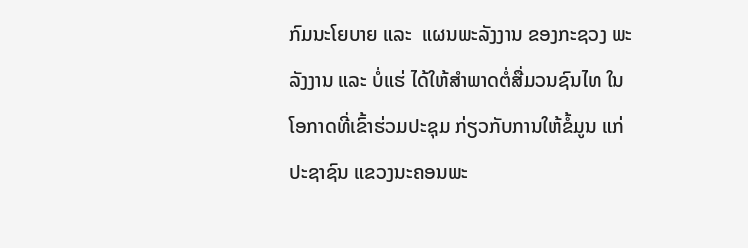ກົມນະໂຍບາຍ ແລະ  ແຜນພະລັງງານ ຂອງກະຊວງ ພະລັງງານ ແລະ ບໍ່ແຮ່ ໄດ້ໃຫ້ສຳພາດຕໍ່ສື່ມວນຊົນໄທ ໃນໂອກາດທີ່ເຂົ້າຮ່ວມປະຊຸມ ກ່ຽວກັບການໃຫ້ຂໍ້ມູນ ແກ່ປະຊາຊົນ ແຂວງນະຄອນພະ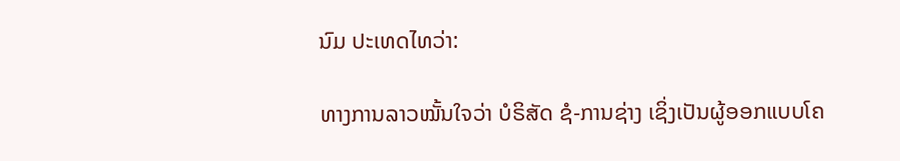ນົມ ປະເທດໄທວ່າ:

ທາງການລາວໝັ້ນໃຈວ່າ ບໍຣິສັດ ຊໍ-ການຊ່າງ ເຊິ່ງເປັນຜູ້ອອກແບບໂຄ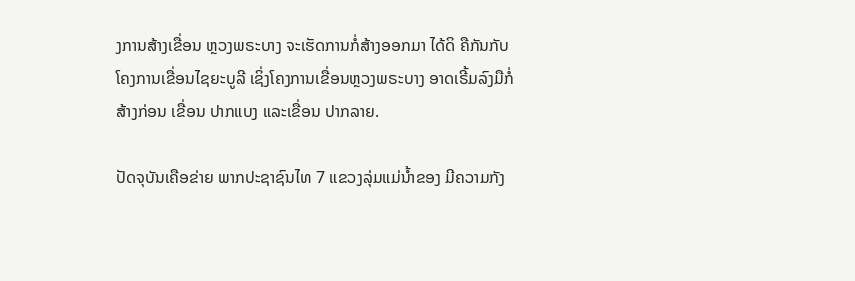ງການສ້າງເຂື່ອນ ຫຼວງພຣະບາງ ຈະເຮັດການກໍ່ສ້າງອອກມາ ໄດ້ດິ ຄືກັນກັບໂຄງການເຂື່ອນໄຊຍະບູລີ ເຊິ່ງໂຄງການເຂື່ອນຫຼວງພຣະບາງ ອາດເຣີ້ມລົງມືກໍ່ສ້າງກ່ອນ ເຂື່ອນ ປາກແບງ ແລະເຂື່ອນ ປາກລາຍ.

ປັດຈຸບັນເຄືອຂ່າຍ ພາກປະຊາຊົນໄທ 7 ແຂວງລຸ່ມແມ່ນໍ້າຂອງ ມີຄວາມກັງ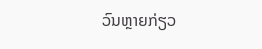ວົນຫຼາຍກ່ຽວ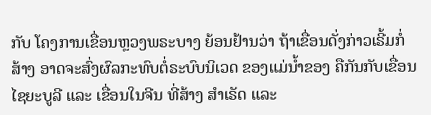ກັບ ໂຄງການເຂື່ອນຫຼວງພຣະບາງ ຍ້ອນຢ້ານວ່າ ຖ້າເຂື່ອນດັ່ງກ່າວເຣີ້ມກໍ່ສ້າງ ອາດຈະສົ່ງຜົລກະທົບຕໍ່ຣະບົບນິເວດ ຂອງແມ່ນໍ້າຂອງ ຄືກັນກັບເຂື່ອນໄຊຍະບູລີ ແລະ ເຂື່ອນໃນຈີນ ທີ່ສ້າງ ສຳເຣັດ ແລະ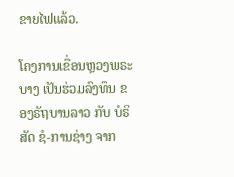ຂາຍໄຟແລ້ວ.

ໂຄງການເຂື່ອນຫຼວງພຣະບາງ ເປັນຮ່ວມລົງທຶນ ຂອງຣັຖບານລາວ ກັບ ບໍຣິສັດ ຊໍ-ການຊ່າງ ຈາກ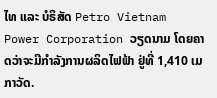ໄທ ແລະ ບໍຣິສັດ Petro Vietnam Power Corporation ວຽດນາມ ໂດຍຄາດວ່າຈະມີກຳລັງການຜລິດໄຟຟ້າ ຢູ່ທີ່ 1,410 ເມກາວັດ.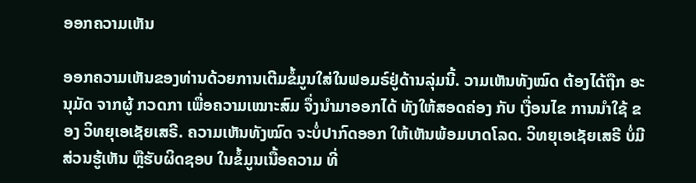ອອກຄວາມເຫັນ

ອອກຄວາມເຫັນຂອງທ່ານດ້ວຍການເຕີມຂໍ້ມູນໃສ່ໃນຟອມຣ໌ຢູ່ດ້ານລຸ່ມນີ້. ວາມເຫັນທັງໝົດ ຕ້ອງໄດ້ຖືກ ອະນຸມັດ ຈາກຜູ້ ກວດກາ ເພື່ອຄວາມເໝາະສົມ ຈຶ່ງນໍາມາອອກໄດ້ ທັງໃຫ້ສອດຄ່ອງ ກັບ ເງື່ອນໄຂ ການນຳໃຊ້ ຂອງ ວິທຍຸເອເຊັຍເສຣີ. ຄວາມເຫັນທັງໝົດ ຈະບໍ່ປາກົດອອກ ໃຫ້ເຫັນພ້ອມບາດໂລດ. ວິທຍຸເອເຊັຍເສຣີ ບໍ່ມີສ່ວນຮູ້ເຫັນ ຫຼືຮັບຜິດຊອບ ໃນຂໍ້ມູນເນື້ອຄວາມ ທີ່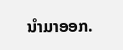ນໍາມາອອກ.